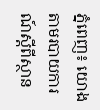ភ្នំពេញ៖ យោងតាមរបាយការណ៍ស្តីពីស្ថាន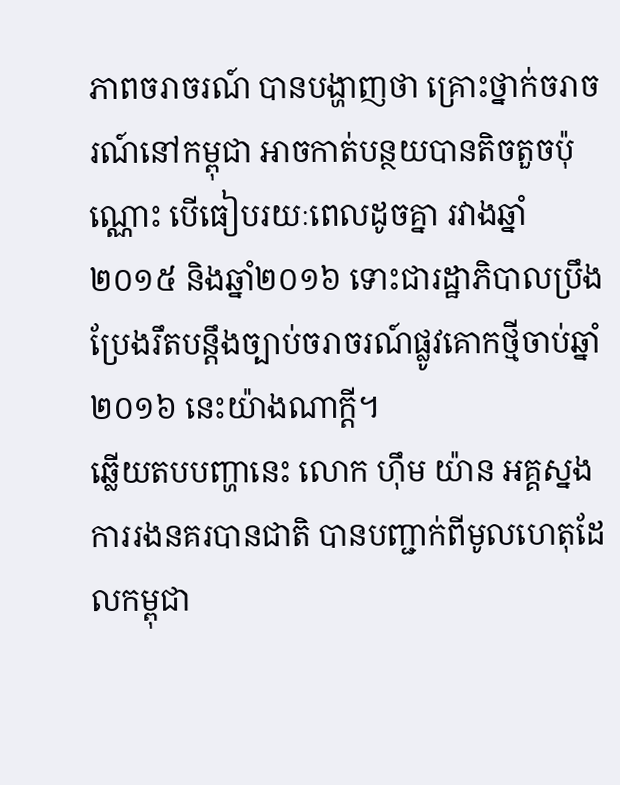ភាពចរាចរណ៍ បានបង្ហាញថា គ្រោះថ្នាក់ចរាចរណ៍នៅកម្ពុជា អាចកាត់បន្ថយបានតិចតួចប៉ុណ្ណោះ បើធៀបរយៈពេលដូចគ្នា រវាងឆ្នាំ២០១៥ និងឆ្នាំ២០១៦ ទោះជារដ្ឋាភិបាលប្រឹងប្រែងរឹតបន្តឹងច្បាប់ចរាចរណ៍ផ្លូវគោកថ្មីចាប់ឆ្នាំ ២០១៦ នេះយ៉ាងណាក្តី។
ឆ្លើយតបបញ្ហានេះ លោក ហ៊ឹម យ៉ាន អគ្គស្នងការរងនគរបានជាតិ បានបញ្ជាក់ពីមូលហេតុដែលកម្ពុជា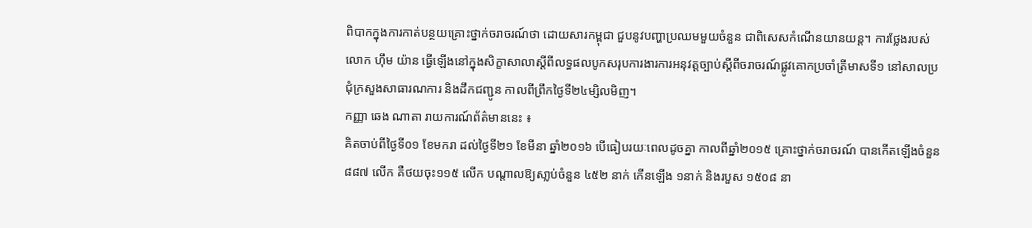ពិបាកក្នុងការកាត់បន្ថយគ្រោះថ្នាក់ចរាចរណ៍ថា ដោយសារកម្ពុជា ជួបនូវបញ្ហាប្រឈមមួយចំនួន ជាពិសេសកំណើនយានយន្ត។ ការថ្លែងរបស់លោក ហ៊ឹម យ៉ាន ធ្វើឡើងនៅក្នុងសិក្ខាសាលាស្តីពីលទ្ធផលបូកសរុបការងារការអនុវត្តច្បាប់ស្តីពីចរាចរណ៍ផ្លូវគោកប្រចាំត្រីមាសទី១ នៅសាលប្រជុំក្រសួងសាធារណការ និងដឹកជញ្ជូន កាលពីព្រឹកថ្ងៃទី២៤ម្សិលមិញ។
កញ្ញា ឆេង ណាតា រាយការណ៍ព័ត៌មាននេះ ៖
គិតចាប់ពីថ្ងៃទី០១ ខែមករា ដល់ថ្ងៃទី២១ ខែមីនា ឆ្នាំ២០១៦ បើធៀបរយៈពេលដូចគ្នា កាលពីឆ្នាំ២០១៥ គ្រោះថ្នាក់ចរាចរណ៍ បានកើតឡើងចំនួន ៨៨៧ លើក គឺថយចុះ១១៥ លើក បណ្តាលឱ្យសា្លប់ចំនួន ៤៥២ នាក់ កើនឡើង ១នាក់ និងរបួស ១៥០៨ នា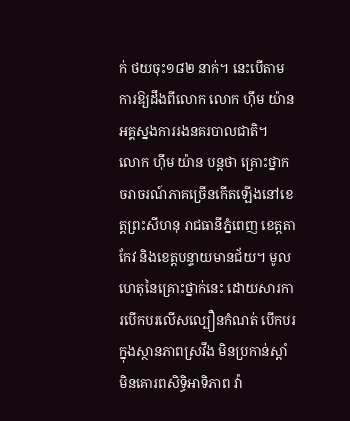ក់ ថយចុះ១៨២ នាក់។ នេះបើតាមការឱ្យដឹងពីលោក លោក ហ៊ឹម យ៉ាន អគ្គស្នងការរងនគរបាលជាតិ។
លោក ហ៊ឹម យ៉ាន បន្តថា គ្រោះថ្នាកចរាចរណ៍ភាគច្រើនកើតឡើងនៅខេត្តព្រះសីហនុ រាជធានីភ្នំពេញ ខេត្តតាកែវ និងខេត្តបន្ទាយមានជ័យ។ មូលហេតុនៃគ្រោះថ្នាក់នេះ ដោយសារការបើកបរលើសល្បឿនកំណត់ បើកបរក្នុងស្ថានភាពស្រវឹង មិនប្រកាន់ស្តាំ មិនគោរពសិទ្ធិអាទិភាព វ៉ា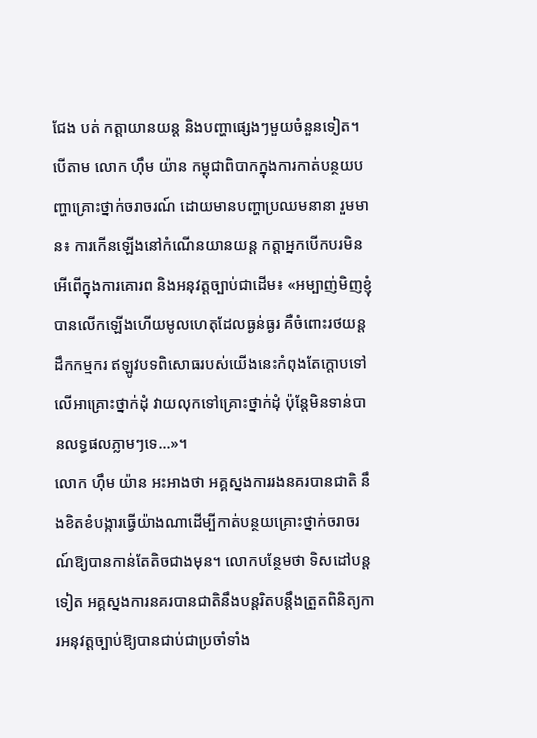ជែង បត់ កត្តាយានយន្ត និងបញ្ហាផ្សេងៗមួយចំនួនទៀត។
បើតាម លោក ហ៊ឹម យ៉ាន កម្ពុជាពិបាកក្នុងការកាត់បន្ថយបញ្ហាគ្រោះថ្នាក់ចរាចរណ៍ ដោយមានបញ្ហាប្រឈមនានា រួមមាន៖ ការកើនឡើងនៅកំណើនយានយន្ត កត្តាអ្នកបើកបរមិនអើពើក្នុងការគោរព និងអនុវត្តច្បាប់ជាដើម៖ «អម្បាញ់មិញខ្ញុំបានលើកឡើងហើយមូលហេតុដែលធ្ងន់ធ្ងរ គឺចំពោះរថយន្តដឹកកម្មករ ឥឡូវបទពិសោធរបស់យើងនេះកំពុងតែក្តោបទៅលើអាគ្រោះថ្នាក់ដុំ វាយលុកទៅគ្រោះថ្នាក់ដុំ ប៉ុន្តែមិនទាន់បានលទ្ធផលភ្លាមៗទេ…»។
លោក ហ៊ឹម យ៉ាន អះអាងថា អគ្គស្នងការរងនគរបានជាតិ នឹងខិតខំបង្ការធ្វើយ៉ាងណាដើម្បីកាត់បន្ថយគ្រោះថ្នាក់ចរាចរណ៍ឱ្យបានកាន់តែតិចជាងមុន។ លោកបន្ថែមថា ទិសដៅបន្តទៀត អគ្គស្នងការនគរបានជាតិនឹងបន្តរិតបន្តឹងត្រួតពិនិត្យការអនុវត្តច្បាប់ឱ្យបានជាប់ជាប្រចាំទាំង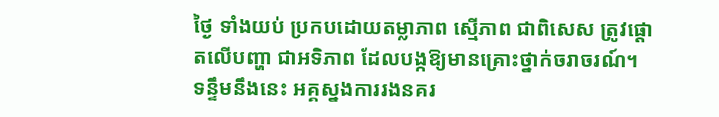ថ្ងៃ ទាំងយប់ ប្រកបដោយតម្លាភាព ស្មើភាព ជាពិសេស ត្រូវផ្តោតលើបញ្ហា ជាអទិភាព ដែលបង្កឱ្យមានគ្រោះថ្នាក់ចរាចរណ៍។
ទន្ទឹមនឹងនេះ អគ្គស្នងការរងនគរ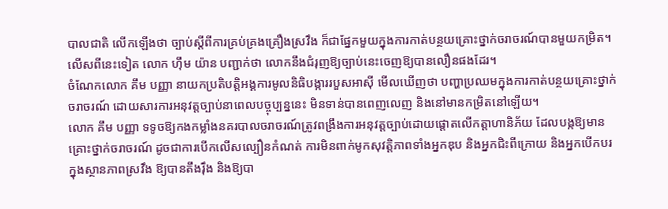បាលជាតិ លើកឡើងថា ច្បាប់ស្តីពីការគ្រប់គ្រងគ្រឿងស្រវឹង ក៏ជាផ្នែកមួយក្នុងការកាត់បន្ថយគ្រោះថ្នាក់ចរាចរណ៍បានមួយកម្រិត។ លើសពីនេះទៀត លោក ហ៊ឹម យ៉ាន បញ្ជាក់ថា លោកនឹងជំរុញឱ្យច្បាប់នេះចេញឱ្យបានលឿនផងដែរ។
ចំណែកលោក គឹម បញ្ញា នាយកប្រតិបត្តិអង្គការមូលនិធិបង្ការរបួសអាស៊ី មើលឃើញថា បញ្ហាប្រឈមក្នុងការកាត់បន្ថយគ្រោះថ្នាក់ចរាចរណ៍ ដោយសារការអនុវត្តច្បាប់នាពេលបច្ចុប្បន្ននេះ មិនទាន់បានពេញលេញ និងនៅមានកម្រិតនៅឡើយ។
លោក គឹម បញ្ញា ទទូចឱ្យកងកម្លាំងនគរបាលចរាចរណ៍ត្រូវពង្រឹងការអនុវត្តច្បាប់ដោយផ្តោតលើកត្តាហានិភ័យ ដែលបង្កឱ្យមានគ្រោះថ្នាក់ចរាចរណ៍ ដូចជាការបើកលើសល្បឿនកំណត់ ការមិនពាក់មូកសុវត្តិភាពទាំងអ្នកឌុប និងអ្នកជិះពីក្រោយ និងអ្នកបើកបរក្នុងស្ថានភាពស្រវឹង ឱ្យបានតឹងរ៉ឹង និងឱ្យបា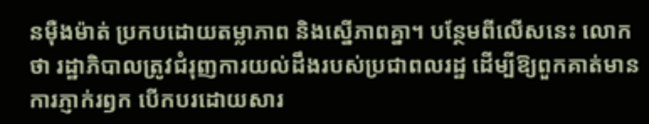នម៉ឺងម៉ាត់ ប្រកបដោយតម្លាភាព និងស្នើភាពគ្នា។ បន្ថែមពីលើសនេះ លោកថា រដ្ឋាភិបាលត្រូវជំរុញការយល់ដឹងរបស់ប្រជាពលរដ្ឋ ដើម្បីឱ្យពួកគាត់មានការភ្ញាក់រឭក បើកបរដោយសារ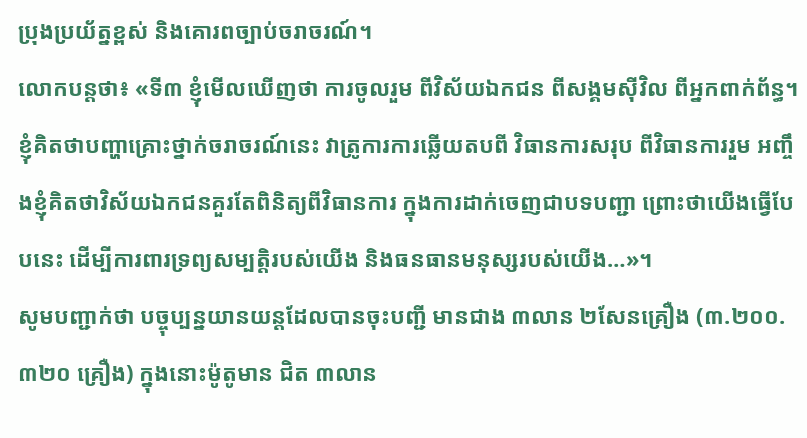ប្រុងប្រយ័ត្នខ្ពស់ និងគោរពច្បាប់ចរាចរណ៍។
លោកបន្តថា៖ «ទី៣ ខ្ញុំមើលឃើញថា ការចូលរួម ពីវិស័យឯកជន ពីសង្គមស៊ីវិល ពីអ្នកពាក់ព័ន្ធ។ ខ្ញុំគិតថាបញ្ហាគ្រោះថ្នាក់ចរាចរណ៍នេះ វាត្រូការការឆ្លើយតបពី វិធានការសរុប ពីវិធានការរួម អញ្ចឹងខ្ញុំគិតថាវិស័យឯកជនគួរតែពិនិត្យពីវិធានការ ក្នុងការដាក់ចេញជាបទបញ្ជា ព្រោះថាយើងធ្វើបែបនេះ ដើម្បីការពារទ្រព្យសម្បត្តិរបស់យើង និងធនធានមនុស្សរបស់យើង…»។
សូមបញ្ជាក់ថា បច្ចុប្បន្នយានយន្តដែលបានចុះបញ្ជី មានជាង ៣លាន ២សែនគ្រឿង (៣.២០០.៣២០ គ្រឿង) ក្នុងនោះម៉ូតូមាន ជិត ៣លាន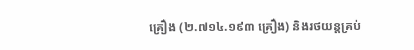គ្រឿង (២.៧១៤.១៩៣ គ្រឿង) និងរថយន្តគ្រប់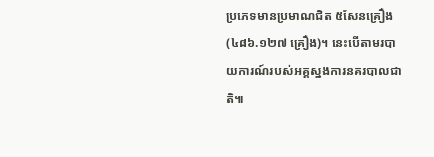ប្រភេទមានប្រមាណជិត ៥សែនគ្រឿង (៤៨៦.១២៧ គ្រឿង)។ នេះបើតាមរបាយការណ៍របស់អគ្គស្នងការនគរបាលជាតិ៕